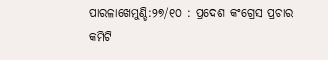ପାରଳାଖେମୁଣ୍ଡି:୨୭/୧୦ : ପ୍ରଦେଶ କଂଗ୍ରେସ ପ୍ରଚାର କମିଟି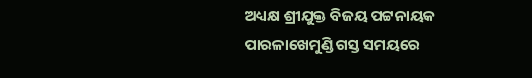ଅଧ୍ୟକ୍ଷ ଶ୍ରୀଯୁକ୍ତ ବିଜୟ ପଟ୍ଟନାୟକ ପାରଳାଖେମୁଣ୍ଡି ଗସ୍ତ ସମୟରେ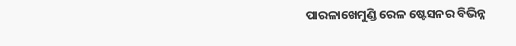ପାରଳାଖେମୁଣ୍ଡି ରେଳ ଷ୍ଟେସନର ବିଭିନ୍ନ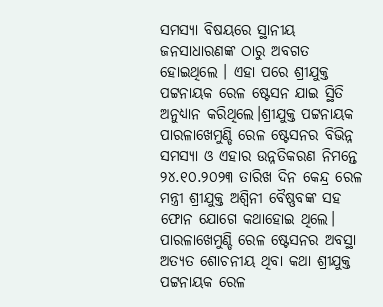ସମସ୍ୟା ବିଷୟରେ ସ୍ଥାନୀୟ ଜନସାଧାରଣଙ୍କ ଠାରୁ ଅବଗତ ହୋଇଥିଲେ । ଏହା ପରେ ଶ୍ରୀଯୁକ୍ତ ପଟ୍ଟନାୟକ ରେଳ ଷ୍ଟେସନ ଯାଇ ସ୍ଥିତି ଅନୁଧ୍ୟାନ କରିଥିଲେ।ଶ୍ରୀଯୁକ୍ତ ପଟ୍ଟନାୟକ ପାରଳାଖେମୁଣ୍ଡି ରେଳ ଷ୍ଟେସନର ବିଭିନ୍ନ ସମସ୍ୟା ଓ ଏହାର ଉନ୍ନତିକରଣ ନିମନ୍ତେ ୨୪.୧୦.୨୦୨୩ ତାରିଖ ଦିନ କେନ୍ଦ୍ର ରେଳ ମନ୍ତ୍ରୀ ଶ୍ରୀଯୁକ୍ତ ଅଶ୍ୱିନୀ ବୈଷ୍ଣବଙ୍କ ସହ ଫୋନ ଯୋଗେ କଥାହୋଇ ଥିଲେ। ପାରଳାଖେମୁଣ୍ଡି ରେଳ ଷ୍ଟେସନର ଅବସ୍ଥା ଅତ୍ୟତ ଶୋଚନୀୟ ଥିବା କଥା ଶ୍ରୀଯୁକ୍ତ ପଟ୍ଟନାୟକ ରେଳ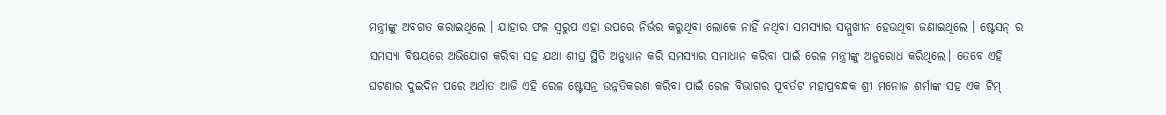ମନ୍ତ୍ରୀଙ୍କୁ ଅବଗତ କରାଇଥିଲେ । ଯାହାର ଫଳ ସ୍ବରୁପ ଏହା ଉପରେ ନିର୍ଭର କରୁଥିବା ଲୋକେ ନାହିଁ ନଥିବା ସମସ୍ୟାର ସମ୍ମୁଖୀନ ହେଉଥିବା ଜଣାଇଥିଲେ । ଷ୍ଟେସନ୍ ର ସମସ୍ୟା ବିଷୟରେ ଅଭିଯୋଗ କରିବା ସହ ଯଥା ଶୀଘ୍ର ସ୍ଥିତି ଅନୁଧ୍ୟାନ କରି ସମସ୍ୟାର ସମାଧାନ କରିବା ପାଇଁ ରେଳ ମନ୍ତ୍ରୀଙ୍କୁ ଅନୁରୋଧ କରିଥିଲେ। ତେବେ ଏହି ଘଟଣାର ଦୁଇଦିନ ପରେ ଅର୍ଥାତ ଆଜି ଏହି ରେଳ ଷ୍ଟେସନ୍ର ଉନ୍ନତିକରଣ କରିବା ପାଇଁ ରେଳ ବିଭାଗର ପୂବର୍ତଟ ମହାପ୍ରବନ୍ଧକ ଶ୍ରୀ ମନୋଜ ଶର୍ମାଙ୍କ ସହ ଏକ ଟିମ୍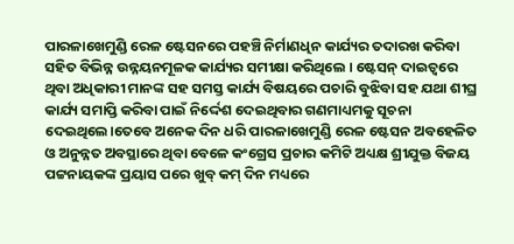ପାରଳାଖେମୁଣ୍ଡି ରେଳ ଷ୍ଟେସନରେ ପହଞ୍ଚି ନିର୍ମାଣଧିନ କାର୍ଯ୍ୟର ତଦାରଖ କରିବା ସହିତ ବିଭିନ୍ନ ଉନ୍ନୟନମୂଳକ କାର୍ଯ୍ୟର ସମୀକ୍ଷା କରିଥିଲେ । ଷ୍ଟେସନ୍ ଦାଇତ୍ବରେ ଥିବା ଅଧିକାରୀ ମାନଙ୍କ ସହ ସମସ୍ତ କାର୍ଯ୍ୟ ବିଷୟରେ ପଚାରି ବୁଝିବା ସହ ଯଥା ଶୀଘ୍ର କାର୍ଯ୍ୟ ସମାପ୍ତି କରିବା ପାଇଁ ନିର୍ଦ୍ଦେଶ ଦେଇଥିବାର ଗଣମାଧ୍ୟମକୁ ସୂଚନା ଦେଇଥିଲେ।ତେବେ ଅନେକ ଦିନ ଧରି ପାରଳାଖେମୁଣ୍ଡି ରେଳ ଷ୍ଟେସନ ଅବହେଳିତ ଓ ଅନୁନ୍ନତ ଅବସ୍ଥାରେ ଥିବା ବେଳେ କଂଗ୍ରେସ ପ୍ରଚାର କମିଟି ଅଧ୍ୟକ୍ଷ ଶ୍ରୀଯୁକ୍ତ ବିଜୟ ପଟ୍ଟନାୟକଙ୍କ ପ୍ରୟାସ ପରେ ଖୁବ୍ କମ୍ ଦିନ ମଧ୍ୟରେ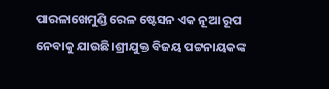ପାରଳାଖେମୁଣ୍ଡି ରେଳ ଷ୍ଟେସନ ଏକ ନୂଆ ରୂପ ନେବାକୁ ଯାଉଛି।ଶ୍ରୀଯୁକ୍ତ ବିଜୟ ପଟ୍ଟନାୟକଙ୍କ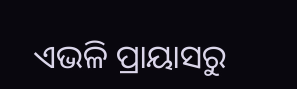ଏଭଳି ପ୍ରାୟାସରୁ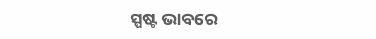ସ୍ପଷ୍ଟ ଭାବରେ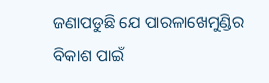ଜଣାପଡୁଛି ଯେ ପାରଳାଖେମୁଣ୍ଡିର ବିକାଶ ପାଇଁ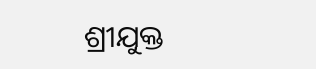ଶ୍ରୀଯୁକ୍ତ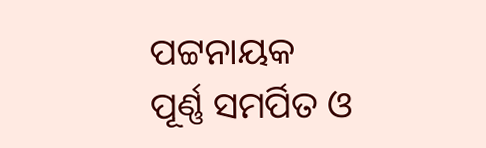ପଟ୍ଟନାୟକ ପୂର୍ଣ୍ଣ ସମର୍ପିତ ଓ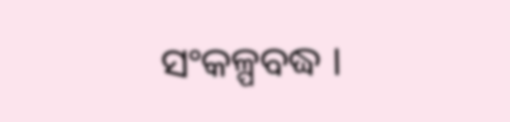ସଂକଳ୍ପବଦ୍ଧ ।